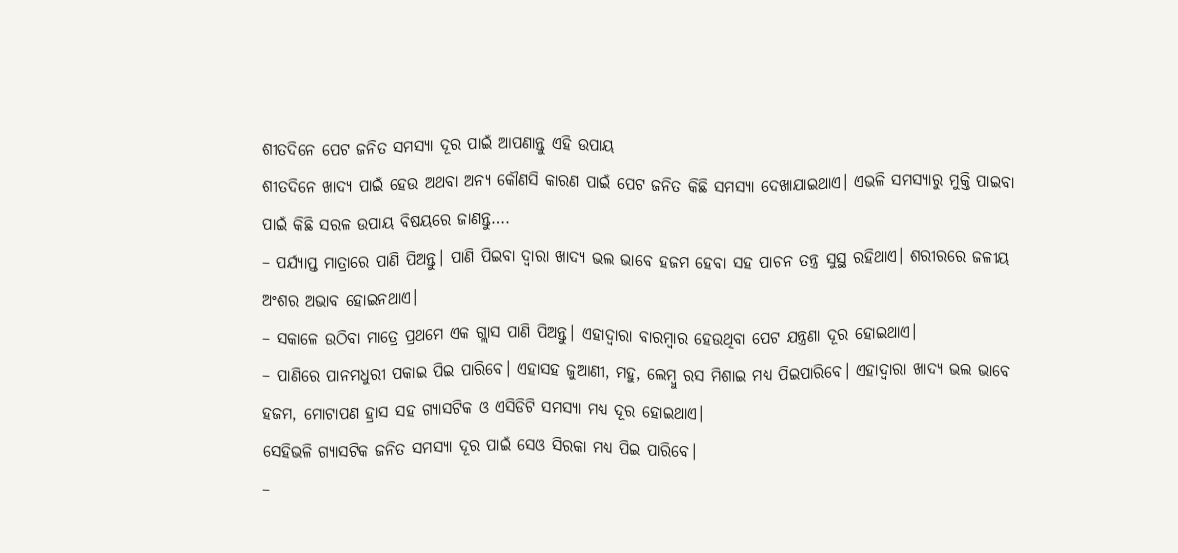ଶୀତଦିନେ ପେଟ ଜନିତ ସମସ୍ୟା ଦୂର ପାଇଁ ଆପଣାନ୍ତୁ ଏହି ଉପାୟ
ଶୀତଦିନେ ଖାଦ୍ୟ ପାଇଁ ହେଉ ଅଥବା ଅନ୍ୟ କୌଣସି କାରଣ ପାଇଁ ପେଟ ଜନିତ କିଛି ସମସ୍ୟା ଦେଖାଯାଇଥାଏ। ଏଭଳି ସମସ୍ୟାରୁ ମୁକ୍ତି ପାଇବା ପାଇଁ କିଛି ସରଳ ଉପାୟ ବିଷୟରେ ଜାଣନ୍ତୁ….
– ପର୍ଯ୍ୟାପ୍ତ ମାତ୍ରାରେ ପାଣି ପିଅନ୍ତୁ। ପାଣି ପିଇବା ଦ୍ୱାରା ଖାଦ୍ୟ ଭଲ ଭାବେ ହଜମ ହେବା ସହ ପାଚନ ତନ୍ତ୍ର ସୁସ୍ଥ ରହିଥାଏ। ଶରୀରରେ ଜଳୀୟ ଅଂଶର ଅଭାବ ହୋଇନଥାଏ।
– ସକାଳେ ଉଠିବା ମାତ୍ରେ ପ୍ରଥମେ ଏକ ଗ୍ଲାସ ପାଣି ପିଅନ୍ତୁ। ଏହାଦ୍ୱାରା ବାରମ୍ବାର ହେଉଥିବା ପେଟ ଯନ୍ତ୍ରଣା ଦୂର ହୋଇଥାଏ।
– ପାଣିରେ ପାନମଧୁରୀ ପକାଇ ପିଇ ପାରିବେ। ଏହାସହ ଜୁଆଣୀ, ମହୁ, ଲେମ୍ବୁ ରସ ମିଶାଇ ମଧ୍ୟ ପିଇପାରିବେ। ଏହାଦ୍ୱାରା ଖାଦ୍ୟ ଭଲ ଭାବେ ହଜମ, ମୋଟାପଣ ହ୍ରାସ ସହ ଗ୍ୟାସଟିକ ଓ ଏସିଡିଟି ସମସ୍ୟା ମଧ୍ୟ ଦୂର ହୋଇଥାଏ।
ସେହିଭଳି ଗ୍ୟାସଟିକ ଜନିତ ସମସ୍ୟା ଦୂର ପାଇଁ ସେଓ ସିରକା ମଧ୍ୟ ପିଇ ପାରିବେ।
–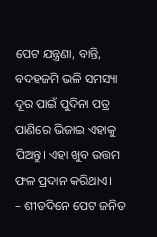ପେଟ ଯନ୍ତ୍ରଣା, ବାନ୍ତି, ବଦହଜମି ଭଳି ସମସ୍ୟା ଦୂର ପାଇଁ ପୁଦିନା ପତ୍ର ପାଣିରେ ଭିଜାଇ ଏହାକୁ ପିଅନ୍ତୁ। ଏହା ଖୁବ ଉତ୍ତମ ଫଳ ପ୍ରଦାନ କରିଥାଏ।
– ଶୀତଦିନେ ପେଟ ଜନିତ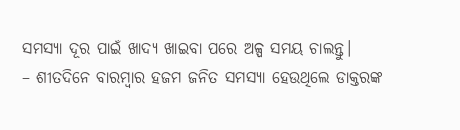ସମସ୍ୟା ଦୂର ପାଇଁ ଖାଦ୍ୟ ଖାଇବା ପରେ ଅଳ୍ପ ସମୟ ଚାଲନ୍ତୁ।
– ଶୀତଦିନେ ବାରମ୍ବାର ହଜମ ଜନିତ ସମସ୍ୟା ହେଉଥିଲେ ଡାକ୍ତରଙ୍କ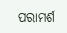ପରାମର୍ଶ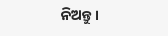ନିଅନ୍ତୁ।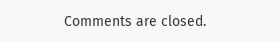Comments are closed.